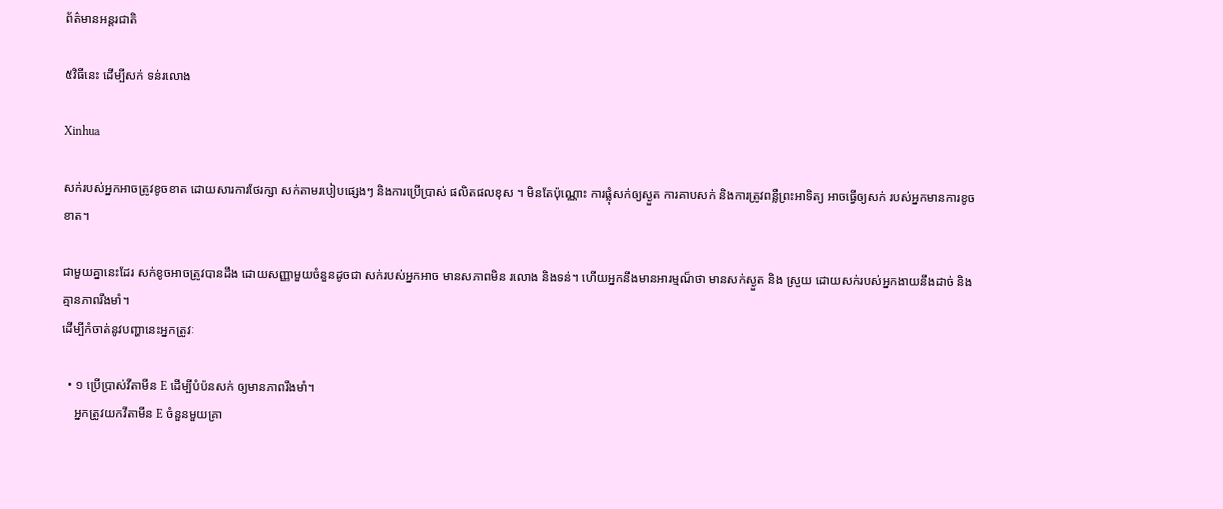ព័ត៌មានអន្តរជាតិ

៥វិធីនេះ ដើម្បីសក់ ទន់រលោង

Xinhua

សក់របស់អ្នកអាចត្រូវខូចខាត ដោយសារការថែរក្សា សក់តាមរបៀបផ្សេងៗ និងការប្រើប្រាស់ ផលិតផលខុស ។ មិនតែប៉ុណ្ណោះ ការផ្លុំសក់ឲ្យស្ងួត ការគាបសក់ និងការត្រូវពន្លឺព្រះអាទិត្យ អាចធ្វើឲ្យសក់ របស់អ្នកមានការខូចខាត។

ជាមួយគ្នានេះដែរ សក់ខូចអាចត្រូវបានដឹង ដោយសញ្ញាមួយចំនួនដូចជា សក់របស់អ្នកអាច មានសភាពមិន រលោង និងទន់។ ហើយអ្នកនឹងមានអារម្មណ៏ថា មានសក់ស្ងួត និង ស្រួយ ដោយសក់របស់អ្នកងាយនឹងដាច់ និងគ្មានភាពរឹងមាំ។
ដើម្បីកំចាត់នូវបញ្ហានេះអ្នកត្រូវៈ

  • ១ ប្រើប្រាស់វីតាមីន E ដើម្បីបំប៉នសក់ ឲ្យមានភាពរឹងមាំ។
    អ្នកត្រូវយកវីតាមីន E ចំនួនមួយគ្រា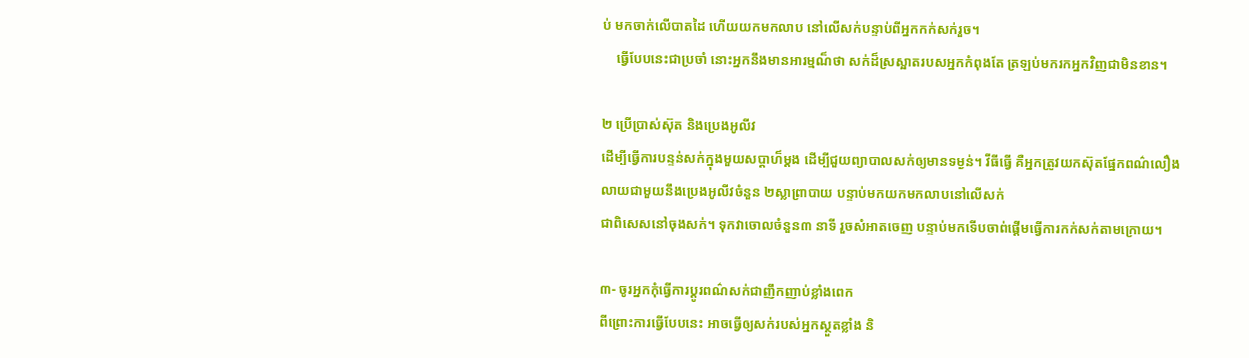ប់ មកចាក់លើបាតដៃ ហើយយកមកលាប នៅលើសក់បន្ទាប់ពីអ្នកកក់សក់រួច។
    ធ្វើបែបនេះជាប្រចាំ នោះអ្នកនឹងមានអារម្មណ៏ថា សក់ដ៏ស្រស្អាតរបសអ្នកកំពុងតែ ត្រឡប់មករកអ្នកវិញជាមិនខាន។

២ ប្រើប្រាស់ស៊ុត និងប្រេងអូលីវ
ដើម្បីធ្វើការបន្ទន់សក់ក្នុងមួយសប្តាហ៏ម្តង ដើម្បីជួយព្យាបាលសក់ឲ្យមានទម្ងន់។ វីធីធ្វើ គឺអ្នកត្រូវយកស៊ុតផ្នែកពណ៌លឿង
លាយជាមួយនឹងប្រេងអូលីវចំនួន ២ស្លាព្រាបាយ បន្ទាប់មកយកមកលាបនៅលើសក់
ជាពិសេសនៅចុងសក់។ ទុកវាចោលចំនួន៣ នាទី រួចសំអាតចេញ បន្ទាប់មកទើបចាព់ផ្តើមធ្វើការកក់សក់តាមក្រោយ។

៣- ចូរអ្នកកុំធ្វើការប្តូរពណ៌សក់ជាញឹកញាប់ខ្លាំងពេក
ពីព្រោះការធ្វើបែបនេះ អាចធ្វើឲ្យសក់របស់អ្នកស្ថួតខ្លាំង និ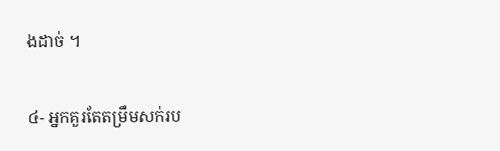ងដាច់ ។

៤- អ្នកគួរតែតម្រឹមសក់រប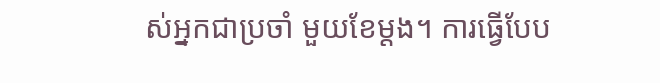ស់អ្នកជាប្រចាំ មួយខែម្តង។ ការធ្វើបែប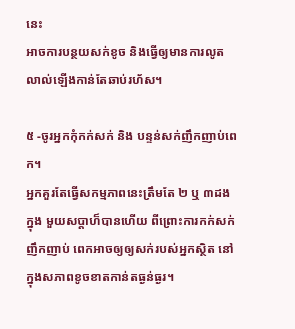នេះ
អាចការបន្ថយសក់ខូច និងធ្វើឲ្យមានការលូតលាល់ឡើងកាន់តែឆាប់រហ័ស។

៥ -ចូរអ្នកកុំកក់សក់ និង បន្ទន់សក់ញឹកញាប់ពេក។
អ្នកគួរតែធ្វើសកម្មភាពនេះត្រឹមតែ ២ ឬ ៣ដងក្នុង មួយសប្តាហ៏បានហើយ ពីព្រោះការកក់សក់ ញឹកញាប់ ពេកអាចឲ្យឲ្យសក់របស់អ្នកស្ថិត នៅក្នុងសភាពខូចខាតកាន់តធ្ងន់ធ្ងរ។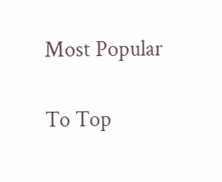Most Popular

To Top